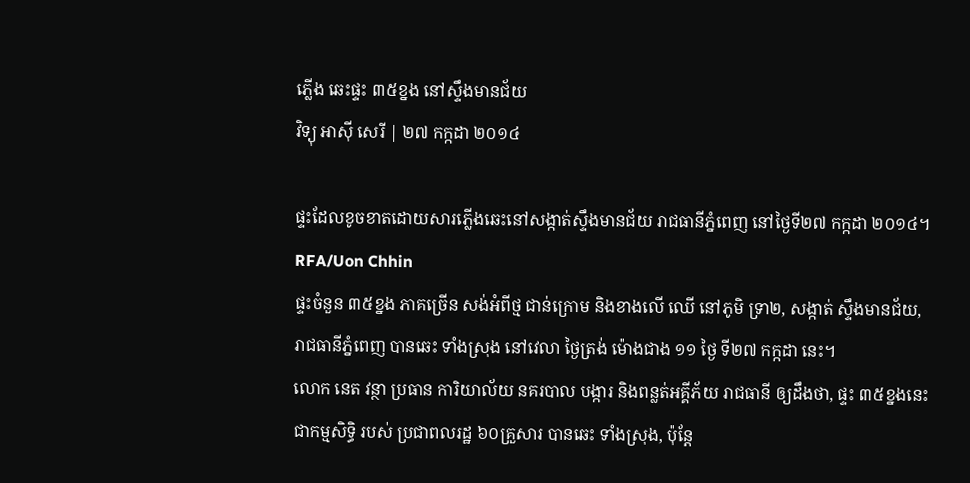ភ្លើង ឆេះផ្ទះ ៣៥ខ្នង នៅស្ទឹងមានជ័យ
វិទ្យុ អាស៊ី សេរី | ២៧ កក្កដា ២០១៤

ផ្ទះដែលខូចខាតដោយសារភ្លើងឆេះនៅសង្កាត់ស្ទឹងមានជ័យ រាជធានីភ្នំពេញ នៅថ្ងៃទី២៧ កក្កដា ២០១៤។ RFA/Uon Chhin
ផ្ទះចំនួន ៣៥ខ្នង ភាគច្រើន សង់អំពីថ្ម ជាន់ក្រោម និងខាងលើ ឈើ នៅភូមិ ទ្រា២, សង្កាត់ ស្ទឹងមានជ័យ, រាជធានីភ្នំពេញ បានឆេះ ទាំងស្រុង នៅវេលា ថ្ងៃត្រង់ ម៉ោងជាង ១១ ថ្ងៃ ទី២៧ កក្កដា នេះ។
លោក នេត វន្ថា ប្រធាន ការិយាល័យ នគរបាល បង្ការ និងពន្លត់អគ្គីភ័យ រាជធានី ឲ្យដឹងថា, ផ្ទះ ៣៥ខ្នងនេះ ជាកម្មសិទ្ធិ របស់ ប្រជាពលរដ្ឋ ៦០គ្រួសារ បានឆេះ ទាំងស្រុង, ប៉ុន្តែ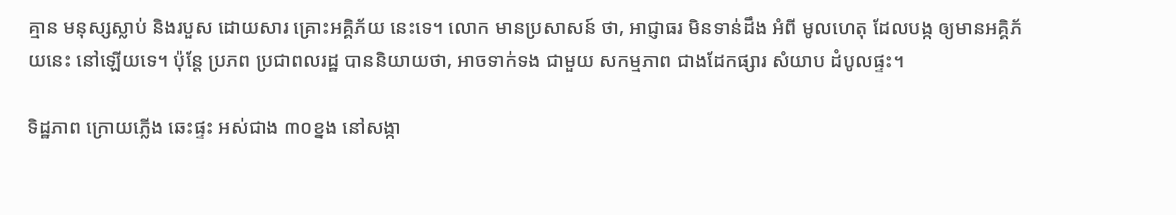គ្មាន មនុស្សស្លាប់ និងរបួស ដោយសារ គ្រោះអគ្គិភ័យ នេះទេ។ លោក មានប្រសាសន៍ ថា, អាជ្ញាធរ មិនទាន់ដឹង អំពី មូលហេតុ ដែលបង្ក ឲ្យមានអគ្គិភ័យនេះ នៅឡើយទេ។ ប៉ុន្តែ ប្រភព ប្រជាពលរដ្ឋ បាននិយាយថា, អាចទាក់ទង ជាមួយ សកម្មភាព ជាងដែកផ្សារ សំយាប ដំបូលផ្ទះ។

ទិដ្ឋភាព ក្រោយភ្លើង ឆេះផ្ទះ អស់ជាង ៣០ខ្នង នៅសង្កា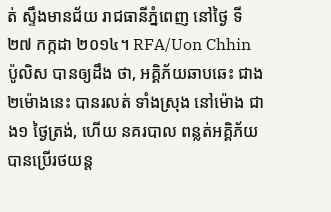ត់ ស្ទឹងមានជ័យ រាជធានីភ្នំពេញ នៅថ្ងៃ ទី២៧ កក្កដា ២០១៤។ RFA/Uon Chhin
ប៉ូលិស បានឲ្យដឹង ថា, អគ្គិភ័យឆាបឆេះ ជាង២ម៉ោងនេះ បានរលត់ ទាំងស្រុង នៅម៉ោង ជាង១ ថ្ងៃត្រង់, ហើយ នគរបាល ពន្លត់អគ្គិភ័យ បានប្រើរថយន្ត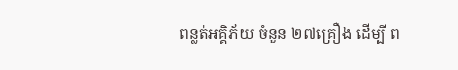ពន្លត់អគ្គិភ័យ ចំនួន ២៧គ្រឿង ដើម្បី ព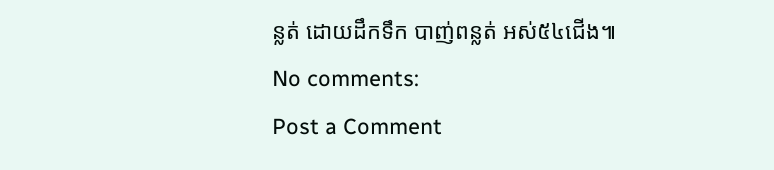ន្លត់ ដោយដឹកទឹក បាញ់ពន្លត់ អស់៥៤ជើង៕
No comments:
Post a Comment